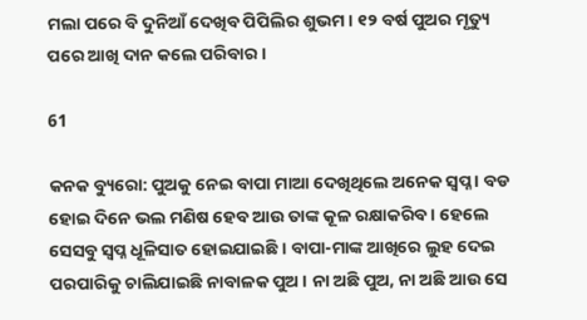ମଲା ପରେ ବି ଦୁନିଆଁ ଦେଖିବ ପିପିଲିର ଶୁଭମ। ୧୨ ବର୍ଷ ପୁଅର ମୃତ୍ୟୁ ପରେ ଆଖି ଦାନ କଲେ ପରିବାର।

61

କନକ ବ୍ୟୁରୋ: ପୁଅକୁ ନେଇ ବାପା ମାଆ ଦେଖିଥିଲେ ଅନେକ ସ୍ୱପ୍ନ । ବଡ ହୋଇ ଦିନେ ଭଲ ମଣିଷ ହେବ ଆଉ ତାଙ୍କ କୂଳ ରକ୍ଷାକରିବ । ହେଲେ ସେସବୁ ସ୍ୱପ୍ନ ଧୂଳିସାତ ହୋଇଯାଇଛି । ବାପା-ମାଙ୍କ ଆଖିରେ ଲୁହ ଦେଇ ପରପାରିକୁ ଚାଲିଯାଇଛି ନାବାଳକ ପୁଅ । ନା ଅଛି ପୁଅ, ନା ଅଛି ଆଉ ସେ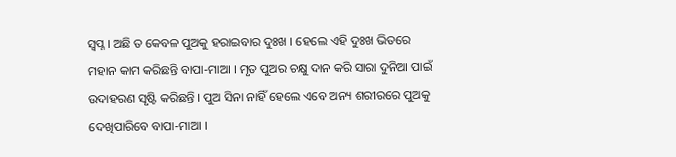ସ୍ୱପ୍ନ । ଅଛି ତ କେବଳ ପୁଅକୁ ହରାଇବାର ଦୁଃଖ । ହେଲେ ଏହି ଦୁଃଖ ଭିତରେ ମହାନ କାମ କରିଛନ୍ତି ବାପା-ମାଆ । ମୃତ ପୁଅର ଚକ୍ଷୁ ଦାନ କରି ସାରା ଦୁନିଆ ପାଇଁ ଉଦାହରଣ ସୃଷ୍ଟି କରିଛନ୍ତି । ପୁଅ ସିନା ନାହିଁ ହେଲେ ଏବେ ଅନ୍ୟ ଶରୀରରେ ପୁଅକୁ ଦେଖିପାରିବେ ବାପା-ମାଆ ।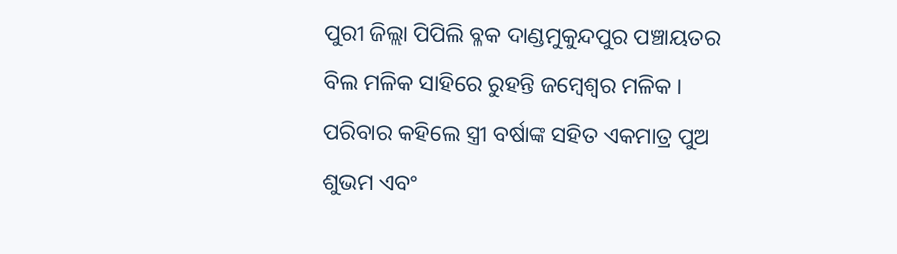ପୁରୀ ଜିଲ୍ଲା ପିପିଲି ବ୍ଳକ ଦାଣ୍ଡମୁକୁନ୍ଦପୁର ପଞ୍ଚାୟତର ବିଲ ମଳିକ ସାହିରେ ରୁହନ୍ତି ଜମ୍ବେଶ୍ୱର ମଳିକ । ପରିବାର କହିଲେ ସ୍ତ୍ରୀ ବର୍ଷାଙ୍କ ସହିତ ଏକମାତ୍ର ପୁଅ ଶୁଭମ ଏବଂ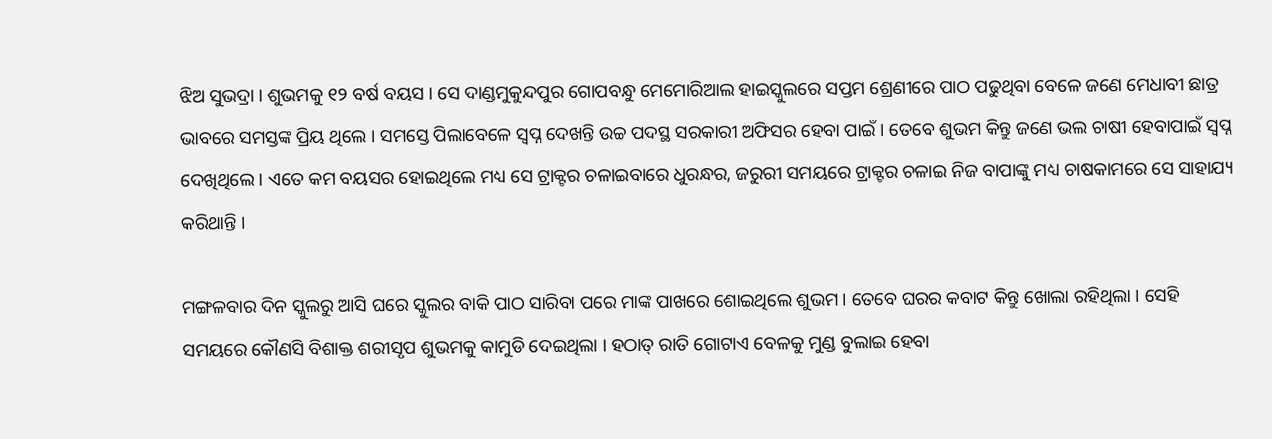ଝିଅ ସୁଭଦ୍ରା । ଶୁଭମକୁ ୧୨ ବର୍ଷ ବୟସ । ସେ ଦାଣ୍ଡମୁକୁନ୍ଦପୁର ଗୋପବନ୍ଧୁ ମେମୋରିଆଲ ହାଇସ୍କୁଲରେ ସପ୍ତମ ଶ୍ରେଣୀରେ ପାଠ ପଢୁଥିବା ବେଳେ ଜଣେ ମେଧାବୀ ଛାତ୍ର ଭାବରେ ସମସ୍ତଙ୍କ ପ୍ରିୟ ଥିଲେ । ସମସ୍ତେ ପିଲାବେଳେ ସ୍ୱପ୍ନ ଦେଖନ୍ତି ଉଚ୍ଚ ପଦସ୍ଥ ସରକାରୀ ଅଫିସର ହେବା ପାଇଁ । ତେବେ ଶୁଭମ କିନ୍ତୁ ଜଣେ ଭଲ ଚାଷୀ ହେବାପାଇଁ ସ୍ୱପ୍ନ ଦେଖିଥିଲେ । ଏତେ କମ ବୟସର ହୋଇଥିଲେ ମଧ୍ୟ ସେ ଟ୍ରାକ୍ଟର ଚଳାଇବାରେ ଧୁରନ୍ଧର, ଜରୁରୀ ସମୟରେ ଟ୍ରାକ୍ଟର ଚଳାଇ ନିଜ ବାପାଙ୍କୁ ମଧ୍ୟ ଚାଷକାମରେ ସେ ସାହାଯ୍ୟ କରିଥାନ୍ତି ।

ମଙ୍ଗଳବାର ଦିନ ସ୍କୁଲରୁ ଆସି ଘରେ ସ୍କୁଲର ବାକି ପାଠ ସାରିବା ପରେ ମାଙ୍କ ପାଖରେ ଶୋଇଥିଲେ ଶୁଭମ । ତେବେ ଘରର କବାଟ କିନ୍ତୁ ଖୋଲା ରହିଥିଲା । ସେହି ସମୟରେ କୌଣସି ବିଶାକ୍ତ ଶରୀସୃପ ଶୁଭମକୁ କାମୁଡି ଦେଇଥିଲା । ହଠାତ୍ ରାତି ଗୋଟାଏ ବେଳକୁ ମୁଣ୍ଡ ବୁଲାଇ ହେବା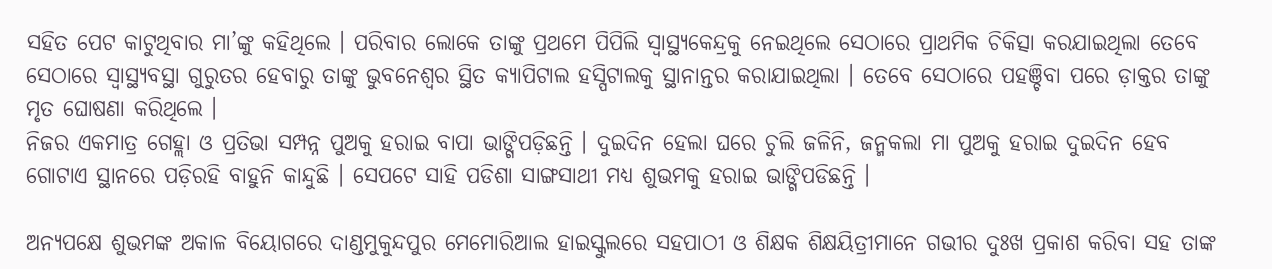ସହିତ ପେଟ କାଟୁଥିବାର ମା’ଙ୍କୁ କହିଥିଲେ । ପରିବାର ଲୋକେ ତାଙ୍କୁ ପ୍ରଥମେ ପିପିଲି ସ୍ୱାସ୍ଥ୍ୟକେନ୍ଦ୍ରକୁ ନେଇଥିଲେ ସେଠାରେ ପ୍ରାଥମିକ ଚିକିତ୍ସା କରଯାଇଥିଲା ତେବେ ସେଠାରେ ସ୍ୱାସ୍ଥ୍ୟବସ୍ଥା ଗୁରୁତର ହେବାରୁ ତାଙ୍କୁ ଭୁବନେଶ୍ୱର ସ୍ଥିତ କ୍ୟାପିଟାଲ ହସ୍ପିଟାଲକୁ ସ୍ଥାନାନ୍ତର କରାଯାଇଥିଲା । ତେବେ ସେଠାରେ ପହଞ୍ଚିବା ପରେ ଡ଼ାକ୍ତର ତାଙ୍କୁ ମୃତ ଘୋଷଣା କରିଥିଲେ ।
ନିଜର ଏକମାତ୍ର ଗେହ୍ଲା ଓ ପ୍ରତିଭା ସମ୍ପନ୍ନ ପୁଅକୁ ହରାଇ ବାପା ଭାଙ୍ଗିପଡ଼ିଛନ୍ତି । ଦୁଇଦିନ ହେଲା ଘରେ ଚୁଲି ଜଳିନି, ଜନ୍ମକଲା ମା ପୁଅକୁ ହରାଇ ଦୁଇଦିନ ହେବ ଗୋଟାଏ ସ୍ଥାନରେ ପଡ଼ିରହି ବାହୁନି କାନ୍ଦୁଛି । ସେପଟେ ସାହି ପଡିଶା ସାଙ୍ଗସାଥୀ ମଧ୍ୟ ଶୁଭମକୁ ହରାଇ ଭାଙ୍ଗିପଡିଛନ୍ତି ।

ଅନ୍ୟପକ୍ଷେ ଶୁଭମଙ୍କ ଅକାଳ ବିୟୋଗରେ ଦାଣ୍ଡମୁକୁନ୍ଦପୁର ମେମୋରିଆଲ ହାଇସ୍କୁଲରେ ସହପାଠୀ ଓ ଶିକ୍ଷକ ଶିକ୍ଷୟିତ୍ରୀମାନେ ଗଭୀର ଦୁଃଖ ପ୍ରକାଶ କରିବା ସହ ତାଙ୍କ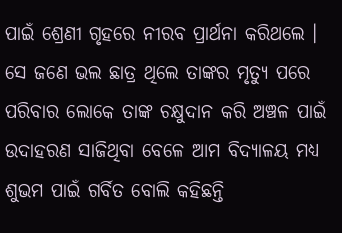ପାଇଁ ଶ୍ରେଣୀ ଗୃହରେ ନୀରବ ପ୍ରାର୍ଥନା କରିଥଲେ । ସେ ଜଣେ ଭଲ ଛାତ୍ର ଥିଲେ ତାଙ୍କର ମୃତ୍ୟୁ ପରେ ପରିବାର ଲୋକେ ତାଙ୍କ ଚକ୍ଷୁଦାନ କରି ଅଞ୍ଚଳ ପାଇଁ ଉଦାହରଣ ସାଜିଥିବା ବେଳେ ଆମ ବିଦ୍ୟାଳୟ ମଧ୍ୟ ଶୁଭମ ପାଇଁ ଗର୍ବିତ ବୋଲି କହିଛନ୍ତି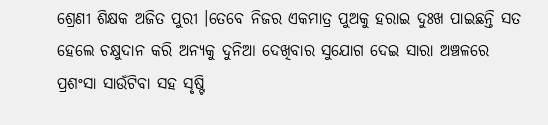ଶ୍ରେଣୀ ଶିକ୍ଷକ ଅଜିତ ପୁରୀ ।ତେବେ ନିଜର ଏକମାତ୍ର ପୁଅକୁ ହରାଇ ଦୁଃଖ ପାଇଛନ୍ତି ସତ ହେଲେ ଚକ୍ଷୁଦାନ କରି ଅନ୍ୟକୁ ଦୁନିଆ ଦେଖିବାର ସୁଯୋଗ ଦେଇ ସାରା ଅଞ୍ଚଳରେ ପ୍ରଶଂସା ସାଉଁଟିବା ସହ ସୃଷ୍ଟି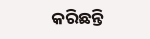କରିଛନ୍ତି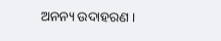ଅନନ୍ୟ ଉଦାହରଣ ।